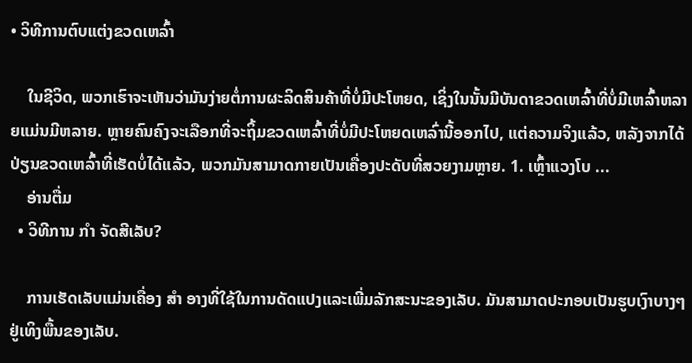• ວິທີການຕົບແຕ່ງຂວດເຫລົ້າ

    ໃນຊີວິດ, ພວກເຮົາຈະເຫັນວ່າມັນງ່າຍຕໍ່ການຜະລິດສິນຄ້າທີ່ບໍ່ມີປະໂຫຍດ, ເຊິ່ງໃນນັ້ນມີບັນດາຂວດເຫລົ້າທີ່ບໍ່ມີເຫລົ້າຫລາຍແມ່ນມີຫລາຍ. ຫຼາຍຄົນຄົງຈະເລືອກທີ່ຈະຖິ້ມຂວດເຫລົ້າທີ່ບໍ່ມີປະໂຫຍດເຫລົ່ານີ້ອອກໄປ, ແຕ່ຄວາມຈິງແລ້ວ, ຫລັງຈາກໄດ້ປ່ຽນຂວດເຫລົ້າທີ່ເຮັດບໍ່ໄດ້ແລ້ວ, ພວກມັນສາມາດກາຍເປັນເຄື່ອງປະດັບທີ່ສວຍງາມຫຼາຍ. 1. ເຫຼົ້າແວງໂບ ...
    ອ່ານຕື່ມ
  • ວິທີການ ກຳ ຈັດສີເລັບ?

    ການເຮັດເລັບແມ່ນເຄື່ອງ ສຳ ອາງທີ່ໃຊ້ໃນການດັດແປງແລະເພີ່ມລັກສະນະຂອງເລັບ. ມັນສາມາດປະກອບເປັນຮູບເງົາບາງໆຢູ່ເທິງພື້ນຂອງເລັບ.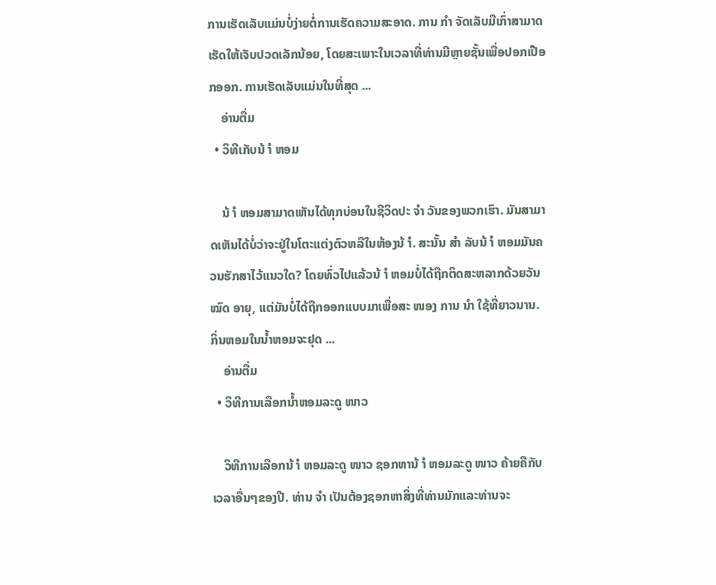ການເຮັດເລັບແມ່ນບໍ່ງ່າຍຕໍ່ການເຮັດຄວາມສະອາດ. ການ ກຳ ຈັດເລັບມືເກົ່າສາມາດເຮັດໃຫ້ເຈັບປວດເລັກນ້ອຍ, ໂດຍສະເພາະໃນເວລາທີ່ທ່ານມີຫຼາຍຊັ້ນເພື່ອປອກເປືອກອອກ. ການເຮັດເລັບແມ່ນໃນທີ່ສຸດ ...
    ອ່ານຕື່ມ
  • ວິທີເກັບນ້ ຳ ຫອມ

    ນ້ ຳ ຫອມສາມາດເຫັນໄດ້ທຸກບ່ອນໃນຊີວິດປະ ຈຳ ວັນຂອງພວກເຮົາ. ມັນສາມາດເຫັນໄດ້ບໍ່ວ່າຈະຢູ່ໃນໂຕະແຕ່ງຕົວຫລືໃນຫ້ອງນ້ ຳ. ສະນັ້ນ ສຳ ລັບນ້ ຳ ຫອມມັນຄວນຮັກສາໄວ້ແນວໃດ? ໂດຍທົ່ວໄປແລ້ວນ້ ຳ ຫອມບໍ່ໄດ້ຖືກຕິດສະຫລາກດ້ວຍວັນ ໝົດ ອາຍຸ, ແຕ່ມັນບໍ່ໄດ້ຖືກອອກແບບມາເພື່ອສະ ໜອງ ການ ນຳ ໃຊ້ທີ່ຍາວນານ. ກິ່ນຫອມໃນນໍ້າຫອມຈະຢຸດ ...
    ອ່ານຕື່ມ
  • ວິທີການເລືອກນໍ້າຫອມລະດູ ໜາວ

    ວິທີການເລືອກນ້ ຳ ຫອມລະດູ ໜາວ ຊອກຫານ້ ຳ ຫອມລະດູ ໜາວ ຄ້າຍຄືກັບເວລາອື່ນໆຂອງປີ. ທ່ານ ຈຳ ເປັນຕ້ອງຊອກຫາສິ່ງທີ່ທ່ານມັກແລະທ່ານຈະ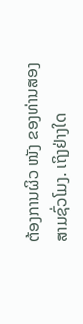ຕ້ອງການຜິວ ໜັງ ຂອງທ່ານສອງສາມຊົ່ວໂມງ. ເຖິງຢ່າງໃດ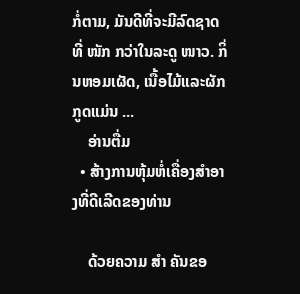ກໍ່ຕາມ, ມັນດີທີ່ຈະມີລົດຊາດທີ່ ໜັກ ກວ່າໃນລະດູ ໜາວ. ກິ່ນຫອມເຜັດ, ເນື້ອໄມ້ແລະຜັກກູດແມ່ນ ...
    ອ່ານຕື່ມ
  • ສ້າງການຫຸ້ມຫໍ່ເຄື່ອງສໍາອາງທີ່ດີເລີດຂອງທ່ານ

    ດ້ວຍຄວາມ ສຳ ຄັນຂອ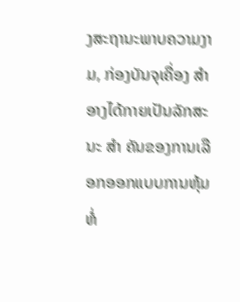ງສະຖານະພາບຄວາມງາມ, ກ່ອງບັນຈຸເຄື່ອງ ສຳ ອາງໄດ້ກາຍເປັນລັກສະນະ ສຳ ຄັນຂອງການເລືອກອອກແບບການຫຸ້ມຫໍ່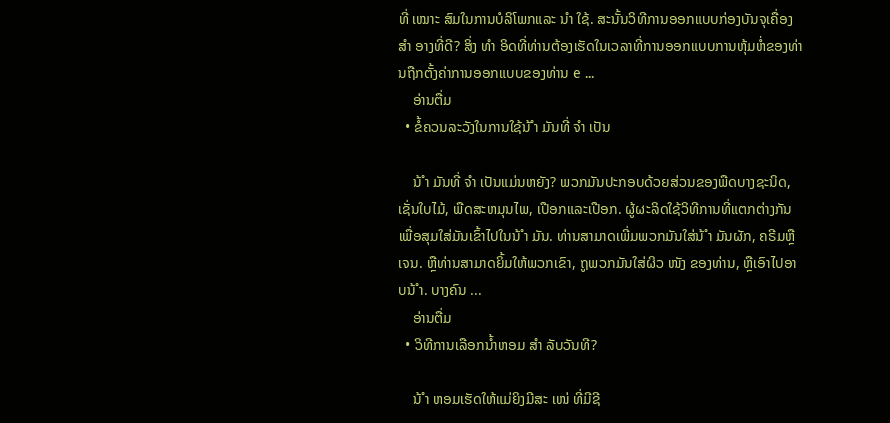ທີ່ ເໝາະ ສົມໃນການບໍລິໂພກແລະ ນຳ ໃຊ້. ສະນັ້ນວິທີການອອກແບບກ່ອງບັນຈຸເຄື່ອງ ສຳ ອາງທີ່ດີ? ສິ່ງ ທຳ ອິດທີ່ທ່ານຕ້ອງເຮັດໃນເວລາທີ່ການອອກແບບການຫຸ້ມຫໍ່ຂອງທ່ານຖືກຕັ້ງຄ່າການອອກແບບຂອງທ່ານ e ...
    ອ່ານຕື່ມ
  • ຂໍ້ຄວນລະວັງໃນການໃຊ້ນ້ ຳ ມັນທີ່ ຈຳ ເປັນ

    ນ້ ຳ ມັນທີ່ ຈຳ ເປັນແມ່ນຫຍັງ? ພວກມັນປະກອບດ້ວຍສ່ວນຂອງພືດບາງຊະນິດ, ເຊັ່ນໃບໄມ້, ພືດສະຫມຸນໄພ, ເປືອກແລະເປືອກ. ຜູ້ຜະລິດໃຊ້ວິທີການທີ່ແຕກຕ່າງກັນເພື່ອສຸມໃສ່ມັນເຂົ້າໄປໃນນ້ ຳ ມັນ. ທ່ານສາມາດເພີ່ມພວກມັນໃສ່ນ້ ຳ ມັນຜັກ, ຄຣີມຫຼືເຈນ. ຫຼືທ່ານສາມາດຍິ້ມໃຫ້ພວກເຂົາ, ຖູພວກມັນໃສ່ຜິວ ໜັງ ຂອງທ່ານ, ຫຼືເອົາໄປອາບນ້ ຳ. ບາງຄົນ ...
    ອ່ານຕື່ມ
  • ວິທີການເລືອກນໍ້າຫອມ ສຳ ລັບວັນທີ?

    ນ້ ຳ ຫອມເຮັດໃຫ້ແມ່ຍິງມີສະ ເໜ່ ທີ່ມີຊີ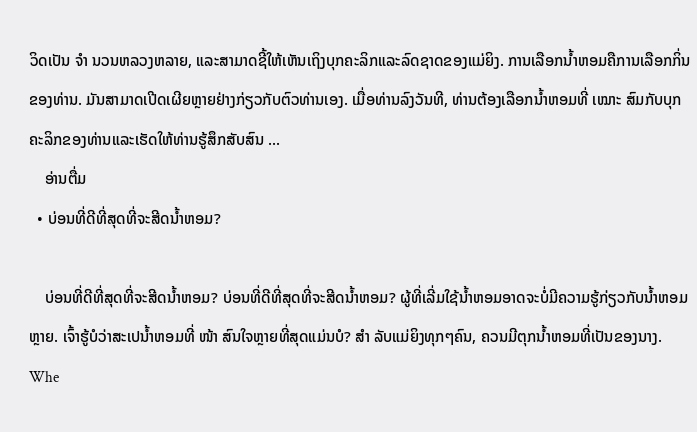ວິດເປັນ ຈຳ ນວນຫລວງຫລາຍ, ແລະສາມາດຊີ້ໃຫ້ເຫັນເຖິງບຸກຄະລິກແລະລົດຊາດຂອງແມ່ຍິງ. ການເລືອກນໍ້າຫອມຄືການເລືອກກິ່ນຂອງທ່ານ. ມັນສາມາດເປີດເຜີຍຫຼາຍຢ່າງກ່ຽວກັບຕົວທ່ານເອງ. ເມື່ອທ່ານລົງວັນທີ, ທ່ານຕ້ອງເລືອກນໍ້າຫອມທີ່ ເໝາະ ສົມກັບບຸກຄະລິກຂອງທ່ານແລະເຮັດໃຫ້ທ່ານຮູ້ສຶກສັບສົນ ...
    ອ່ານຕື່ມ
  • ບ່ອນທີ່ດີທີ່ສຸດທີ່ຈະສີດນໍ້າຫອມ?

    ບ່ອນທີ່ດີທີ່ສຸດທີ່ຈະສີດນໍ້າຫອມ? ບ່ອນທີ່ດີທີ່ສຸດທີ່ຈະສີດນໍ້າຫອມ? ຜູ້ທີ່ເລີ່ມໃຊ້ນໍ້າຫອມອາດຈະບໍ່ມີຄວາມຮູ້ກ່ຽວກັບນໍ້າຫອມຫຼາຍ. ເຈົ້າຮູ້ບໍວ່າສະເປນໍ້າຫອມທີ່ ໜ້າ ສົນໃຈຫຼາຍທີ່ສຸດແມ່ນບໍ? ສຳ ລັບແມ່ຍິງທຸກໆຄົນ, ຄວນມີຕຸກນໍ້າຫອມທີ່ເປັນຂອງນາງ. Whe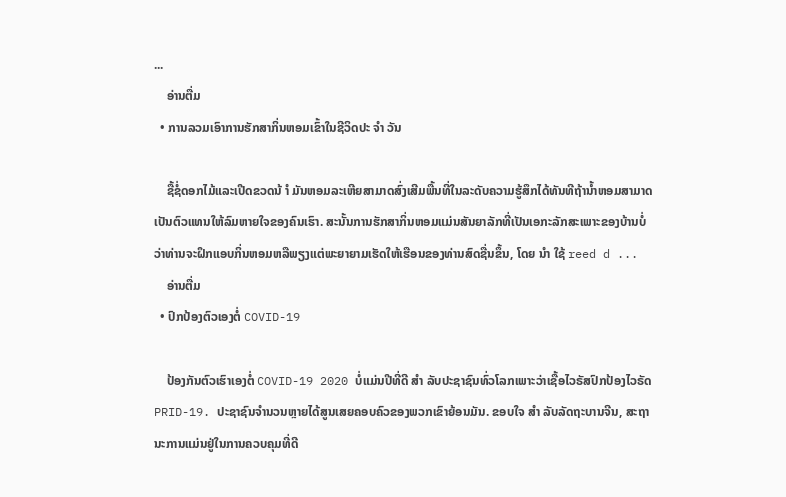...
    ອ່ານຕື່ມ
  • ການລວມເອົາການຮັກສາກິ່ນຫອມເຂົ້າໃນຊີວິດປະ ຈຳ ວັນ

    ຊື້ຊໍ່ດອກໄມ້ແລະເປີດຂວດນ້ ຳ ມັນຫອມລະເຫີຍສາມາດສົ່ງເສີມພື້ນທີ່ໃນລະດັບຄວາມຮູ້ສຶກໄດ້ທັນທີຖ້ານໍ້າຫອມສາມາດເປັນຕົວແທນໃຫ້ລົມຫາຍໃຈຂອງຄົນເຮົາ. ສະນັ້ນການຮັກສາກິ່ນຫອມແມ່ນສັນຍາລັກທີ່ເປັນເອກະລັກສະເພາະຂອງບ້ານບໍ່ວ່າທ່ານຈະຝຶກແອບກິ່ນຫອມຫລືພຽງແຕ່ພະຍາຍາມເຮັດໃຫ້ເຮືອນຂອງທ່ານສົດຊື່ນຂຶ້ນ, ໂດຍ ນຳ ໃຊ້ reed d ...
    ອ່ານຕື່ມ
  • ປົກປ້ອງຕົວເອງຕໍ່ COVID-19

    ປ້ອງກັນຕົວເຮົາເອງຕໍ່ COVID-19 2020 ບໍ່ແມ່ນປີທີ່ດີ ສຳ ລັບປະຊາຊົນທົ່ວໂລກເພາະວ່າເຊື້ອໄວຣັສປົກປ້ອງໄວຣັດ PRID-19. ປະຊາຊົນຈໍານວນຫຼາຍໄດ້ສູນເສຍຄອບຄົວຂອງພວກເຂົາຍ້ອນມັນ. ຂອບໃຈ ສຳ ລັບລັດຖະບານຈີນ, ສະຖານະການແມ່ນຢູ່ໃນການຄວບຄຸມທີ່ດີ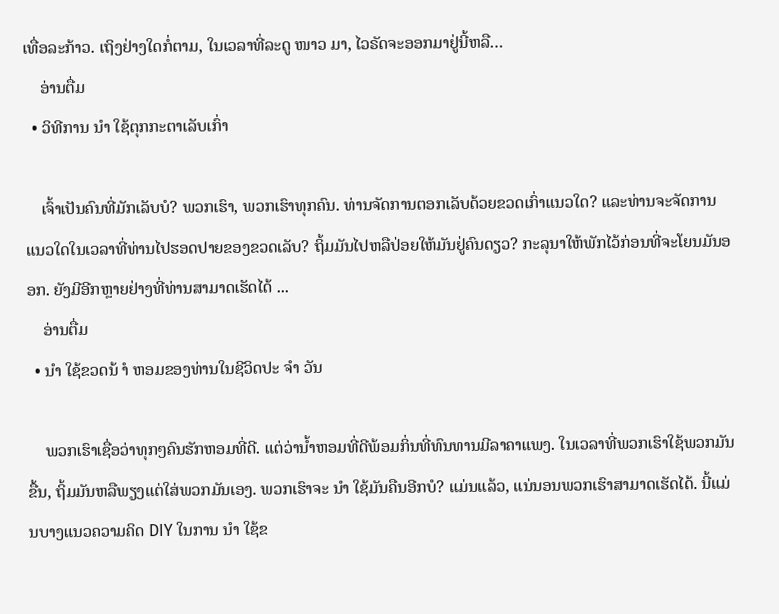ເທື່ອລະກ້າວ. ເຖິງຢ່າງໃດກໍ່ຕາມ, ໃນເວລາທີ່ລະດູ ໜາວ ມາ, ໄວຣັດຈະອອກມາຢູ່ນີ້ຫລື…
    ອ່ານຕື່ມ
  • ວິທີການ ນຳ ໃຊ້ຕຸກກະຕາເລັບເກົ່າ

    ເຈົ້າເປັນຄົນທີ່ມັກເລັບບໍ? ພວກເຮົາ, ພວກເຮົາທຸກຄົນ. ທ່ານຈັດການຕອກເລັບດ້ວຍຂວດເກົ່າແນວໃດ? ແລະທ່ານຈະຈັດການແນວໃດໃນເວລາທີ່ທ່ານໄປຮອດປາຍຂອງຂວດເລັບ? ຖິ້ມມັນໄປຫລືປ່ອຍໃຫ້ມັນຢູ່ຄົນດຽວ? ກະລຸນາໃຫ້ພັກໄວ້ກ່ອນທີ່ຈະໂຍນມັນອອກ. ຍັງມີອີກຫຼາຍຢ່າງທີ່ທ່ານສາມາດເຮັດໄດ້ ...
    ອ່ານຕື່ມ
  • ນຳ ໃຊ້ຂວດນ້ ຳ ຫອມຂອງທ່ານໃນຊີວິດປະ ຈຳ ວັນ

    ພວກເຮົາເຊື່ອວ່າທຸກໆຄົນຮັກຫອມທີ່ດີ. ແຕ່ວ່ານໍ້າຫອມທີ່ດີພ້ອມກິ່ນທີ່ທົນທານມີລາຄາແພງ. ໃນເວລາທີ່ພວກເຮົາໃຊ້ພວກມັນຂື້ນ, ຖິ້ມມັນຫລືພຽງແຕ່ໃສ່ພວກມັນເອງ. ພວກເຮົາຈະ ນຳ ໃຊ້ມັນຄືນອີກບໍ? ແມ່ນແລ້ວ, ແນ່ນອນພວກເຮົາສາມາດເຮັດໄດ້. ນີ້ແມ່ນບາງແນວຄວາມຄິດ DIY ໃນການ ນຳ ໃຊ້ຂ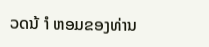ວດນ້ ຳ ຫອມຂອງທ່ານ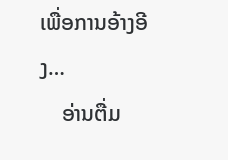ເພື່ອການອ້າງອີງ…
    ອ່ານຕື່ມ